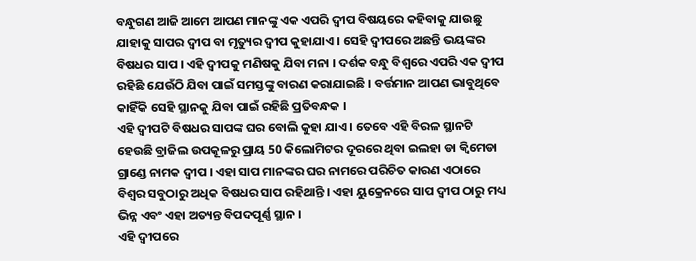ବନ୍ଧୁଗଣ ଆଜି ଆମେ ଆପଣ ମାନଙ୍କୁ ଏକ ଏପରି ଦ୍ଵୀପ ବିଷୟରେ କହିବାକୁ ଯାଉଛୁ ଯାହାକୁ ସାପର ଦ୍ଵୀପ ବା ମୃତ୍ୟୁର ଦ୍ଵୀପ କୁହାଯାଏ । ସେହି ଦ୍ଵୀପରେ ଅଛନ୍ତି ଭୟଙ୍କର ବିଷଧର ସାପ । ଏହି ଦ୍ଵୀପକୁ ମଣିଷକୁ ଯିବା ମନା । ଦର୍ଶକ ବନ୍ଧୁ ବିଶ୍ଵରେ ଏପରି ଏକ ଦ୍ଵୀପ ରହିଛି ଯେଉଁଠି ଯିବା ପାଇଁ ସମସ୍ତଙ୍କୁ ବାରଣ କରାଯାଇଛି । ବର୍ତ୍ତମାନ ଆପଣ ଭାବୁଥିବେ କାହିଁକି ସେହି ସ୍ଥାନକୁ ଯିବା ପାଇଁ ରହିଛି ପ୍ରତିବନ୍ଧକ ।
ଏହି ଦ୍ଵୀପଟି ବିଷଧର ସାପଙ୍କ ଘର ବୋଲି କୁହା ଯାଏ । ତେବେ ଏହି ବିରଳ ସ୍ଥାନଟି ହେଉଛି ବ୍ରାଜିଲ ଉପକୂଳରୁ ପ୍ରାୟ 50 କିଲୋମିଟର ଦୂରରେ ଥିବା ଇଲହା ଡା କ୍ଵିମେଡା ଗ୍ରାଣ୍ଡେ ନାମକ ଦ୍ଵୀପ । ଏହା ସାପ ମାନଙ୍କର ଘର ନାମରେ ପରିଚିତ କାରଣ ଏଠାରେ ବିଶ୍ଵର ସବୁଠାରୁ ଅଧିକ ବିଷଧର ସାପ ରହିଥାନ୍ତି । ଏହା ୟୁକ୍ରେନରେ ସାପ ଦ୍ଵୀପ ଠାରୁ ମଧ୍ୟ ଭିନ୍ନ ଏବଂ ଏହା ଅତ୍ୟନ୍ତ ବିପଦପୂର୍ଣ୍ଣ ସ୍ଥାନ ।
ଏହି ଦ୍ଵୀପରେ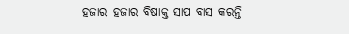ହଜାର ହଜାର ବିଷାକ୍ତ ସାପ ବାସ କରନ୍ତି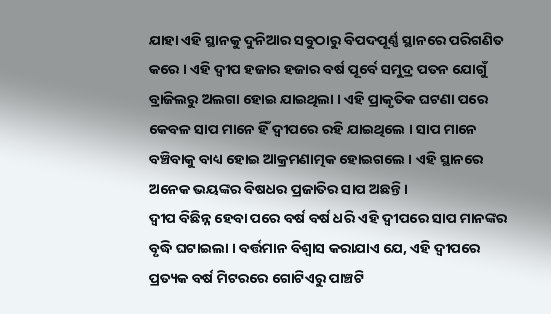ଯାହା ଏହି ସ୍ଥାନକୁ ଦୁନିଆର ସବୁଠାରୁ ବିପଦପୂର୍ଣ୍ଣ ସ୍ଥାନରେ ପରିଗଣିତ କରେ । ଏହି ଦ୍ଵୀପ ହଜାର ହଜାର ବର୍ଷ ପୂର୍ବେ ସମୁଦ୍ର ପତନ ଯୋଗୁଁ ବ୍ରାଜିଲରୁ ଅଲଗା ହୋଇ ଯାଇଥିଲା । ଏହି ପ୍ରାକୃତିକ ଘଟଣା ପରେ କେବଳ ସାପ ମାନେ ହିଁ ଦ୍ଵୀପରେ ରହି ଯାଇଥିଲେ । ସାପ ମାନେ ବଞ୍ଚିବାକୁ ବାଧ୍ୟ ହୋଇ ଆକ୍ରମଣାତ୍ମକ ହୋଇଗଲେ । ଏହି ସ୍ଥାନରେ ଅନେକ ଭୟଙ୍କର ବିଷଧର ପ୍ରଜାତିର ସାପ ଅଛନ୍ତି ।
ଦ୍ଵୀପ ବିଛିନ୍ନ ହେବା ପରେ ବର୍ଷ ବର୍ଷ ଧରି ଏହି ଦ୍ଵୀପରେ ସାପ ମାନଙ୍କର ବୃଦ୍ଧି ଘଟାଇଲା । ବର୍ତ୍ତମାନ ବିଶ୍ଵାସ କରାଯାଏ ଯେ, ଏହି ଦ୍ଵୀପରେ ପ୍ରତ୍ୟକ ବର୍ଷ ମିଟରରେ ଗୋଟିଏରୁ ପାଞ୍ଚଟି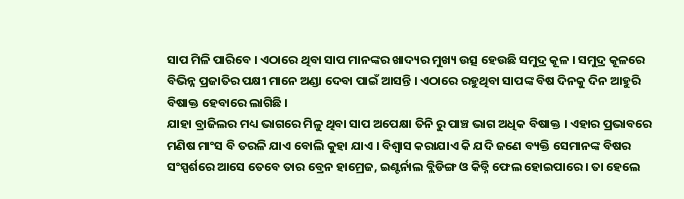ସାପ ମିଳି ପାରିବେ । ଏଠାରେ ଥିବା ସାପ ମାନଙ୍କର ଖାଦ୍ୟର ମୁଖ୍ୟ ଉତ୍ସ ହେଉଛି ସମୁଦ୍ର କୂଳ । ସମୁଦ୍ର କୂଳରେ ବିଭିନ୍ନ ପ୍ରଜାତିର ପକ୍ଷୀ ମାନେ ଅଣ୍ଡା ଦେବା ପାଇଁ ଆସନ୍ତି । ଏଠାରେ ରହୁଥିବା ସାପଙ୍କ ବିଷ ଦିନକୁ ଦିନ ଆହୁରି ବିଷାକ୍ତ ହେବାରେ ଲାଗିଛି ।
ଯାହା ବ୍ରାଜିଲର ମଧ୍ୟ ଭାଗରେ ମିଳୁ ଥିବା ସାପ ଅପେକ୍ଷା ତିନି ରୁ ପାଞ୍ଚ ଭାଗ ଅଧିକ ବିଷାକ୍ତ । ଏହାର ପ୍ରଭାବରେ ମଣିଷ ମାଂସ ବି ତରଳି ଯାଏ ବୋଲି କୁହା ଯାଏ । ବିଶ୍ଵାସ କରାଯାଏ କି ଯଦି ଜଣେ ବ୍ୟକ୍ତି ସେମାନଙ୍କ ବିଷର ସଂସ୍ପର୍ଶରେ ଆସେ ତେବେ ତାର ବ୍ରେନ ହାମ୍ରେଜ, ଇଣ୍ଟର୍ନାଲ ବ୍ଲିଡିଙ୍ଗ ଓ କିଡ୍ନି ଫେଲ ହୋଇପାରେ । ତା ହେଲେ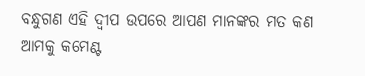ବନ୍ଧୁଗଣ ଏହି ଦ୍ଵୀପ ଉପରେ ଆପଣ ମାନଙ୍କର ମତ କଣ ଆମକୁ କମେଣ୍ଟ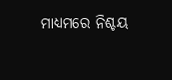ମାଧ୍ୟମରେ ନିଶ୍ଚୟ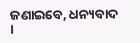ଜଣାଇବେ, ଧନ୍ୟବାଦ ।